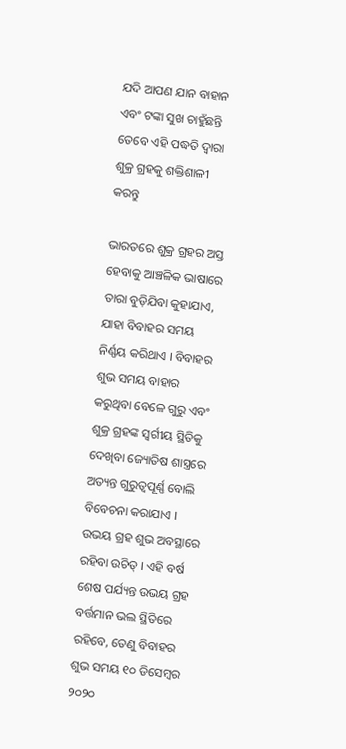ଯଦି ଆପଣ ଯାନ ବାହାନ ଏବଂ ଟଙ୍କା ସୁଖ ଚାହୁଁଛନ୍ତି ତେବେ ଏହି ପଦ୍ଧତି ଦ୍ୱାରା ଶୁକ୍ର ଗ୍ରହକୁ ଶକ୍ତିଶାଳୀ କରନ୍ତୁ

ଭାରତରେ ଶୁକ୍ର ଗ୍ରହର ଅସ୍ତ ହେବାକୁ ଆଞ୍ଚଳିକ ଭାଷାରେ ତାରା ବୁଡ଼ିଯିବା କୁହାଯାଏ, ଯାହା ବିବାହର ସମୟ ନିର୍ଣ୍ଣୟ କରିଥାଏ । ବିବାହର ଶୁଭ ସମୟ ବାହାର କରୁଥିବା ବେଳେ ଗୁରୁ ଏବଂ ଶୁକ୍ର ଗ୍ରହଙ୍କ ସ୍ୱର୍ଗୀୟ ସ୍ଥିତିକୁ ଦେଖିବା ଜ୍ୟୋତିଷ ଶାସ୍ତ୍ରରେ ଅତ୍ୟନ୍ତ ଗୁରୁତ୍ୱପୂର୍ଣ୍ଣ ବୋଲି ବିବେଚନା କରାଯାଏ । ଉଭୟ ଗ୍ରହ ଶୁଭ ଅବସ୍ଥାରେ ରହିବା ଉଚିତ୍ । ଏହି ବର୍ଷ ଶେଷ ପର୍ଯ୍ୟନ୍ତ ଉଭୟ ଗ୍ରହ ବର୍ତ୍ତମାନ ଭଲ ସ୍ଥିତିରେ ରହିବେ, ତେଣୁ ବିବାହର ଶୁଭ ସମୟ ୧୦ ଡିସେମ୍ବର ୨୦୨୦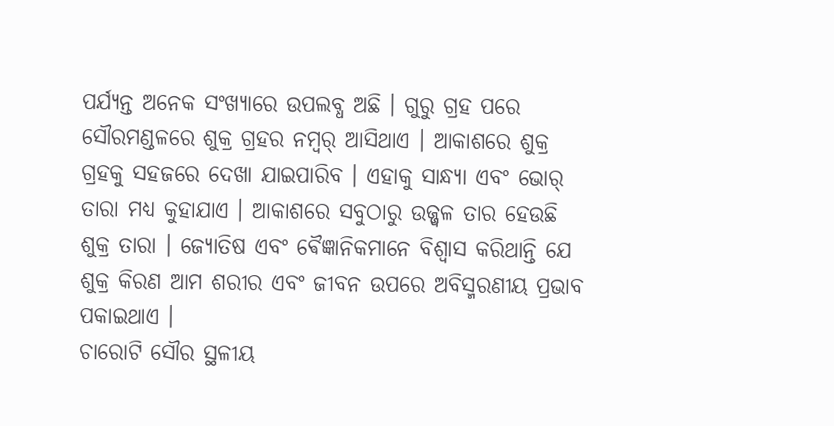ପର୍ଯ୍ୟନ୍ତ ଅନେକ ସଂଖ୍ୟାରେ ଉପଲବ୍ଧ ଅଛି । ଗୁରୁ ଗ୍ରହ ପରେ ସୌରମଣ୍ଡଳରେ ଶୁକ୍ର ଗ୍ରହର ନମ୍ୱର୍ ଆସିଥାଏ । ଆକାଶରେ ଶୁକ୍ର ଗ୍ରହକୁ ସହଜରେ ଦେଖା ଯାଇପାରିବ । ଏହାକୁ ସାନ୍ଧ୍ୟା ଏବଂ ଭୋର୍ ତାରା ମଧ୍ୟ କୁହାଯାଏ । ଆକାଶରେ ସବୁଠାରୁ ଉଜ୍ଜ୍ୱଳ ତାର ହେଉଛି ଶୁକ୍ର ତାରା । ଜ୍ୟୋତିଷ ଏବଂ ଵୈଜ୍ଞାନିକମାନେ ବିଶ୍ୱାସ କରିଥାନ୍ତି ଯେ ଶୁକ୍ର କିରଣ ଆମ ଶରୀର ଏବଂ ଜୀବନ ଉପରେ ଅବିସ୍ମରଣୀୟ ପ୍ରଭାବ ପକାଇଥାଏ ।
ଚାରୋଟି ସୌର ସ୍ଥଳୀୟ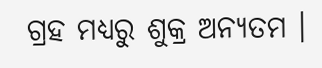ଗ୍ରହ ମଧ୍ୟରୁ ଶୁକ୍ର ଅନ୍ୟତମ ।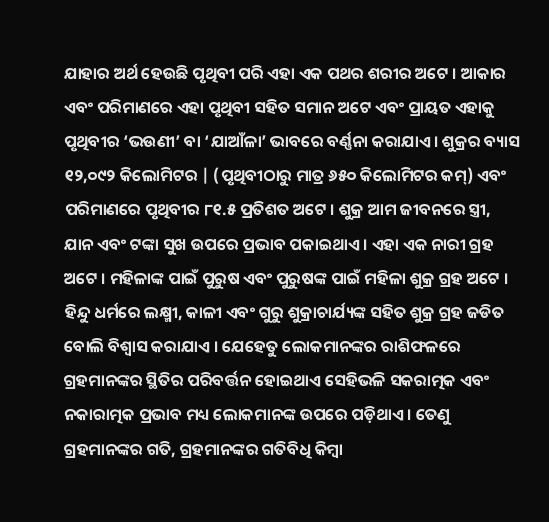ଯାହାର ଅର୍ଥ ହେଉଛି ପୃଥିବୀ ପରି ଏହା ଏକ ପଥର ଶରୀର ଅଟେ । ଆକାର ଏବଂ ପରିମାଣରେ ଏହା ପୃଥିବୀ ସହିତ ସମାନ ଅଟେ ଏବଂ ପ୍ରାୟତ ଏହାକୁ ପୃଥିବୀର ‘ଭଉଣୀ’ ବା ‘ଯାଆଁଳା’ ଭାବରେ ବର୍ଣ୍ଣନା କରାଯାଏ । ଶୁକ୍ରର ବ୍ୟାସ ୧୨,୦୯୨ କିଲୋମିଟର | (ପୃଥିବୀଠାରୁ ମାତ୍ର ୬୫୦ କିଲୋମିଟର କମ୍) ଏବଂ ପରିମାଣରେ ପୃଥିବୀର ୮୧.୫ ପ୍ରତିଶତ ଅଟେ । ଶୁକ୍ର ଆମ ଜୀବନରେ ସ୍ତ୍ରୀ, ଯାନ ଏବଂ ଟଙ୍କା ସୁଖ ଉପରେ ପ୍ରଭାବ ପକାଇଥାଏ । ଏହା ଏକ ନାରୀ ଗ୍ରହ ଅଟେ । ମହିଳାଙ୍କ ପାଇଁ ପୁରୁଷ ଏବଂ ପୁରୁଷଙ୍କ ପାଇଁ ମହିଳା ଶୁକ୍ର ଗ୍ରହ ଅଟେ । ହିନ୍ଦୁ ଧର୍ମରେ ଲକ୍ଷ୍ମୀ, କାଳୀ ଏବଂ ଗୁରୁ ଶୁକ୍ରାଚାର୍ଯ୍ୟଙ୍କ ସହିତ ଶୁକ୍ର ଗ୍ରହ ଜଡିତ ବୋଲି ବିଶ୍ୱାସ କରାଯାଏ । ଯେହେତୁ ଲୋକମାନଙ୍କର ରାଶିଫଳରେ ଗ୍ରହମାନଙ୍କର ସ୍ଥିତିର ପରିବର୍ତ୍ତନ ହୋଇଥାଏ ସେହିଭଳି ସକରାତ୍ମକ ଏବଂ ନକାରାତ୍ମକ ପ୍ରଭାବ ମଧ୍ୟ ଲୋକମାନଙ୍କ ଉପରେ ପଡ଼ିଥାଏ । ତେଣୁ ଗ୍ରହମାନଙ୍କର ଗତି, ଗ୍ରହମାନଙ୍କର ଗତିବିଧି କିମ୍ବା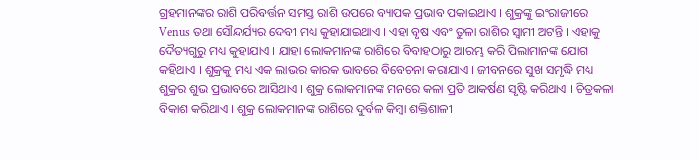ଗ୍ରହମାନଙ୍କର ରାଶି ପରିବର୍ତ୍ତନ ସମସ୍ତ ରାଶି ଉପରେ ବ୍ୟାପକ ପ୍ରଭାବ ପକାଇଥାଏ । ଶୁକ୍ରଙ୍କୁ ଇଂରାଜୀରେ Venus ତଥା ସୌନ୍ଦର୍ଯ୍ୟର ଦେବୀ ମଧ୍ୟ କୁହାଯାଇଥାଏ । ଏହା ବୃଷ ଏବଂ ତୁଳା ରାଶିର ସ୍ବାମୀ ଅଟନ୍ତି । ଏହାକୁ ଦୈତ୍ୟଗୁରୁ ମଧ୍ୟ କୁହାଯାଏ । ଯାହା ଲୋକମାନଙ୍କ ରାଶିରେ ବିବାହଠାରୁ ଆରମ୍ଭ କରି ପିଲାମାନଙ୍କ ଯୋଗ କହିଥାଏ । ଶୁକ୍ରକୁ ମଧ୍ୟ ଏକ ଲାଭର କାରକ ଭାବରେ ବିବେଚନା କରାଯାଏ । ଜୀବନରେ ସୁଖ ସମୃଦ୍ଧି ମଧ୍ୟ ଶୁକ୍ରର ଶୁଭ ପ୍ରଭାବରେ ଆସିଥାଏ । ଶୁକ୍ର ଲୋକମାନଙ୍କ ମନରେ କଳା ପ୍ରତି ଆକର୍ଷଣ ସୃଷ୍ଟି କରିଥାଏ । ଚିତ୍ରକଳା ବିକାଶ କରିଥାଏ । ଶୁକ୍ର ଲୋକମାନଙ୍କ ରାଶିରେ ଦୁର୍ବଳ କିମ୍ବା ଶକ୍ତିଶାଳୀ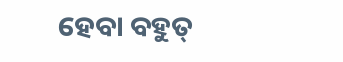ହେବା ବହୁତ୍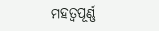ମହତ୍ୱପୂର୍ଣ୍ଣ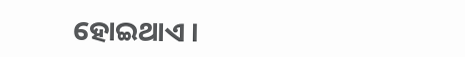ହୋଇଥାଏ ।